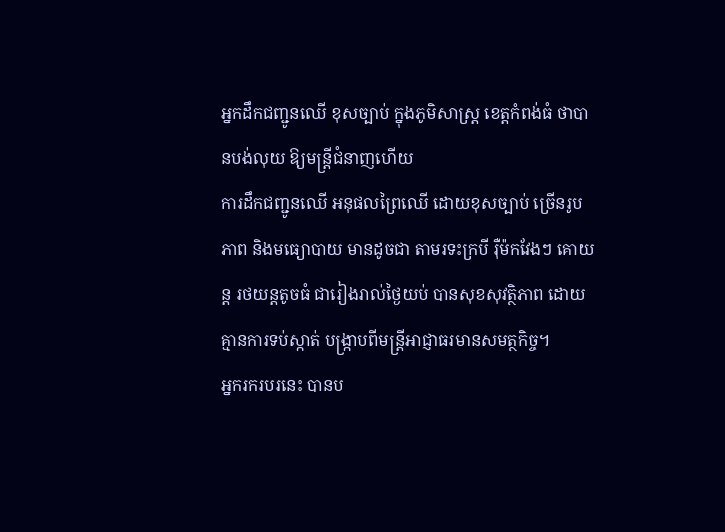អ្នកដឹកជញ្ជូនឈើ ខុសច្បាប់ ក្នុងភូមិសាស្ត្រ ខេត្តកំពង់ធំ ថាបានបង់លុយ ឱ្យមន្ត្រីជំនាញហើយ
ការដឹកជញ្ជូនឈើ អនុផលព្រៃឈើ ដោយខុសច្បាប់ ច្រើនរូបភាព និងមធ្យោបាយ មានដូចជា តាមរទះក្របី រ៉ឺម៉កវែងៗ គោយន្ត រថយន្តតូចធំ ជារៀងរាល់ថ្ងៃយប់ បានសុខសុវត្ថិភាព ដោយគ្មានការទប់ស្កាត់ បង្ក្រាបពីមន្ត្រីអាជ្ញាធរមានសមត្ថកិច្ច។
អ្នករករបរនេះ បានប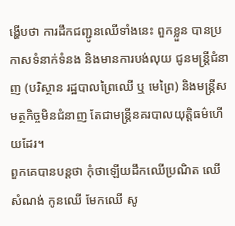ង្ហើបថា ការដឹកជញ្ជូនឈើទាំងនេះ ពួកខ្លួន បានប្រកាសទំនាក់ទំនង និងមានការបង់លុយ ជូនមន្ត្រីជំនាញ (បរិស្ថាន រដ្ឋបាលព្រៃឈើ ឬ មេព្រៃ) និងមន្ត្រីសមត្ថកិច្ចមិនជំនាញ តែជាមន្ត្រីនគរបាលយុត្តិធម៌ហើយដែរ។
ពួកគេបានបន្តថា កុំថាឡើយដឹកឈើប្រណិត ឈើសំណង់ កូនឈើ មែកឈើ សូ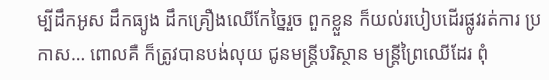ម្បីដឹកអូស ដឹកធ្យូង ដឹកគ្រឿងឈើកែច្នៃរួច ពួកខ្លួន ក៏យល់របៀបដើរផ្លូវរត់ការ ប្រកាស… ពោលគឺ ក៏ត្រូវបានបង់លុយ ជូនមន្ត្រីបរិស្ថាន មន្ត្រីព្រៃឈើដែរ ពុំ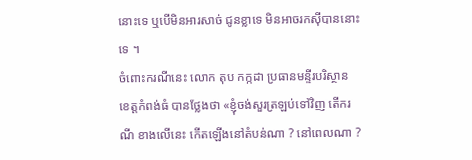នោះទេ ឬបើមិនអារសាច់ ជូនខ្លាទេ មិនអាចរកស៊ីបាននោះទេ ។
ចំពោះករណីនេះ លោក តុប កក្កដា ប្រធានមន្ទីរបរិស្ថាន ខេត្តកំពង់ធំ បានថ្លែងថា «ខ្ញុំចង់សួរត្រឡប់ទៅវិញ តើករណី ខាងលើនេះ កើតឡើងនៅតំបន់ណា ? នៅពេលណា ?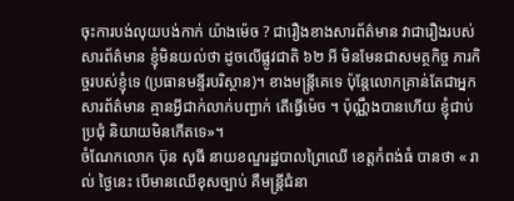ចុះការបង់លុយបង់កាក់ យ៉ាងម៉េច ? ជារឿងខាងសារព័ត៌មាន វាជារឿងរបស់សារព័ត៌មាន ខ្ញុំមិនយល់ថា ដូចលើផ្លូវជាតិ ៦២ អី មិនមែនជាសមត្ថកិច្ច ភារកិច្ចរបស់ខ្ញុំទេ (ប្រធានមន្ទីរបរិស្ថាន)។ ខាងមន្ត្រីគេទេ ប៉ុន្តែលោកគ្រាន់តែជាអ្នកសារព័ត៌មាន គ្មានអ្វីជាក់លាក់បញ្ជាក់ តើធ្វើម៉េច ។ ប៉ុណ្ណឹងបានហើយ ខ្ញុំជាប់ប្រជុំ និយាយមិនកើតទេ»។
ចំណែកលោក ប៊ុន សុធី នាយខណ្ឌរដ្ឋបាលព្រៃឈើ ខេត្តកំពង់ធំ បានថា « រាល់ ថ្ងៃនេះ បើមានឈើខុសច្បាប់ គឺមន្ត្រីជំនា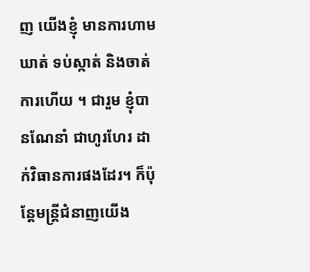ញ យើងខ្ញុំ មានការហាមឃាត់ ទប់ស្កាត់ និងចាត់ការហើយ ។ ជារួម ខ្ញុំបានណែនាំ ជាហូរហែរ ដាក់វិធានការផងដែរ។ ក៏ប៉ុន្តែមន្ត្រីជំនាញយើង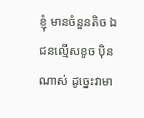ខ្ញុំ មានចំនួនតិច ឯជនល្មើសខូច ប៉ិនណាស់ ដូច្នេះវាមា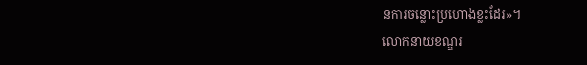នការចន្លោះប្រហោងខ្លះដែរ»។
លោកនាយខណ្ឌរ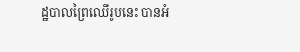ដ្ឋបាលព្រៃឈើរូបនេះ បានអំ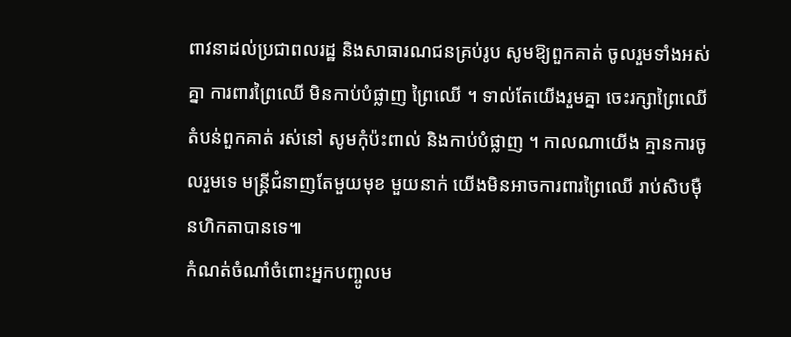ពាវនាដល់ប្រជាពលរដ្ឋ និងសាធារណជនគ្រប់រូប សូមឱ្យពួកគាត់ ចូលរួមទាំងអស់គ្នា ការពារព្រៃឈើ មិនកាប់បំផ្លាញ ព្រៃឈើ ។ ទាល់តែយើងរួមគ្នា ចេះរក្សាព្រៃឈើ តំបន់ពួកគាត់ រស់នៅ សូមកុំប៉ះពាល់ និងកាប់បំផ្លាញ ។ កាលណាយើង គ្មានការចូលរួមទេ មន្ត្រីជំនាញតែមួយមុខ មួយនាក់ យើងមិនអាចការពារព្រៃឈើ រាប់សិបម៉ឺនហិកតាបានទេ៕
កំណត់ចំណាំចំពោះអ្នកបញ្ចូលម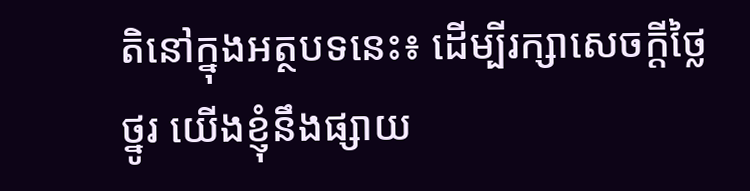តិនៅក្នុងអត្ថបទនេះ៖ ដើម្បីរក្សាសេចក្ដីថ្លៃថ្នូរ យើងខ្ញុំនឹងផ្សាយ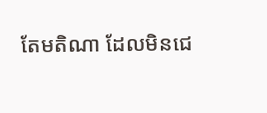តែមតិណា ដែលមិនជេ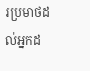រប្រមាថដល់អ្នកដ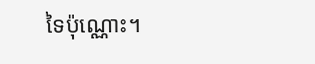ទៃប៉ុណ្ណោះ។